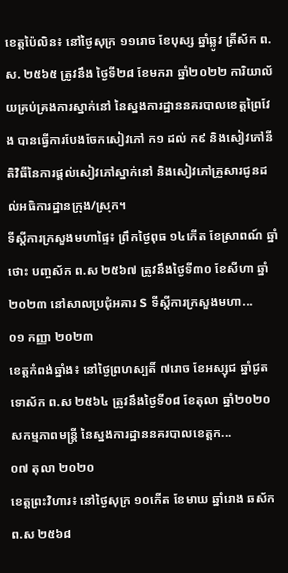ខេត្តប៉ៃលិន៖ នៅថ្ងៃសុក្រ ១១រោច ខែបុស្ស ឆ្នាំឆ្លូវ ត្រីស័ក ព.ស. ២៥៦៥ ត្រូវនឹង ថ្ងៃទី២៨ ខែមករា ឆ្នាំ២០២២ ការិយាល័យគ្រប់គ្រងការស្នាក់នៅ នៃស្នងការដ្ឋាននគរបាលខេត្តព្រៃវែង បានធ្វើការបែងចែកសៀវភៅ ក១ ដល់ ក៩ និងសៀវភៅនីតិវិធីនៃការផ្តល់សៀវភៅស្នាក់នៅ និងសៀវភៅគ្រួសារជូនដល់អធិការដ្ឋានក្រុង/ស្រុក។
ទីស្តីការក្រសួងមហាផ្ទៃ៖ ព្រឹកថ្ងៃពុធ ១៤កើត ខែស្រាពណ៍ ឆ្នាំថោះ បញ្ចស័ក ព.ស ២៥៦៧ ត្រូវនឹងថ្ងៃទី៣០ ខែសីហា ឆ្នាំ២០២៣ នៅសាលប្រជុំអគារ S ទីស្តីការក្រសួងមហា...
០១ កញ្ញា ២០២៣
ខេត្តកំពង់ឆ្នាំង៖ នៅថ្ងៃព្រហស្បតិ៍ ៧រោច ខែអស្សុជ ឆ្នាំជូត ទោស័ក ព.ស ២៥៦៤ ត្រូវនឹងថ្ងៃទី០៨ ខែតុលា ឆ្នាំ២០២០ សកម្មភាពមន្រ្តី នៃស្នងការដ្ឋាននគរបាលខេត្តក...
០៧ តុលា ២០២០
ខេត្តព្រះវិហារ៖ នៅថ្ងៃសុក្រ ១០កើត ខែមាឃ ឆ្នាំរោង ឆស័ក ព.ស ២៥៦៨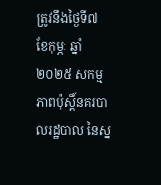ត្រូវនឹងថ្ងៃទី៧ ខែកុម្ភៈ ឆ្នាំ២០២៥ សកម្មភាពប៉ុស្តិ៍នគរបាលរដ្ឋបាល នៃស្ន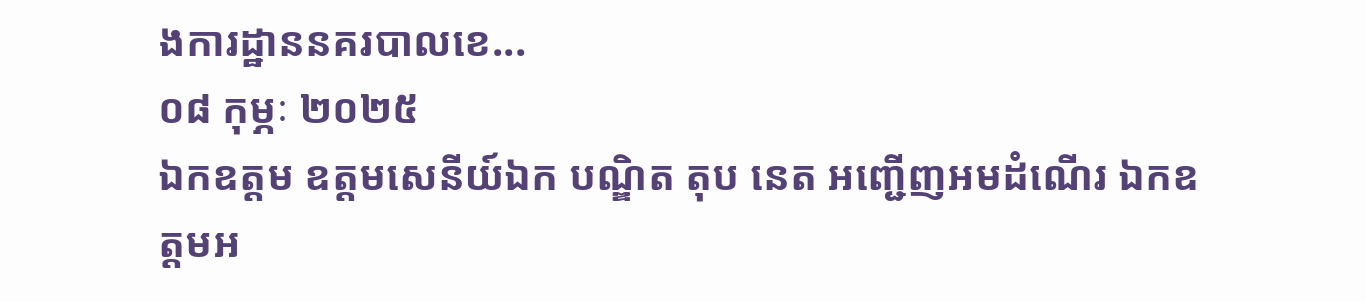ងការដ្ឋាននគរបាលខេ...
០៨ កុម្ភៈ ២០២៥
ឯកឧត្ដម ឧត្ដមសេនីយ៍ឯក បណ្ឌិត តុប នេត អញ្ជើញអមដំណើរ ឯកឧត្តមអ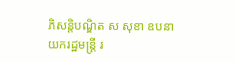ភិសន្តិបណ្ឌិត ស សុខា ឧបនាយករដ្ឋមន្រ្តី រ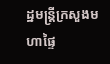ដ្ឋមន្រ្តីក្រសួងមហាផ្ទៃ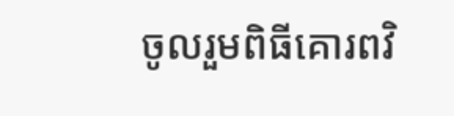ចូលរួមពិធីគោរពវិ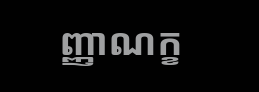ញ្ញាណក្ខ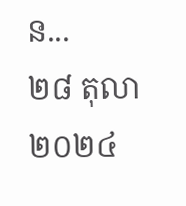ន...
២៨ តុលា ២០២៤